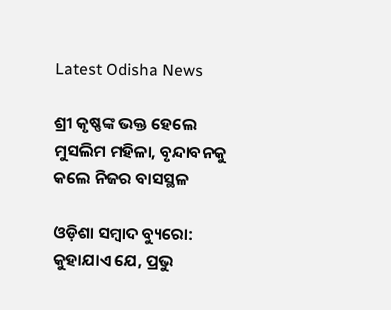Latest Odisha News

ଶ୍ରୀ କୃଷ୍ଣଙ୍କ ଭକ୍ତ ହେଲେ ମୁସଲିମ ମହିଳା, ବୃନ୍ଦାବନକୁ କଲେ ନିଜର ବାସସ୍ଥଳ

ଓଡ଼ିଶା ସମ୍ବାଦ ବ୍ୟୁରୋ: କୁହାଯାଏ ଯେ, ପ୍ରଭୁ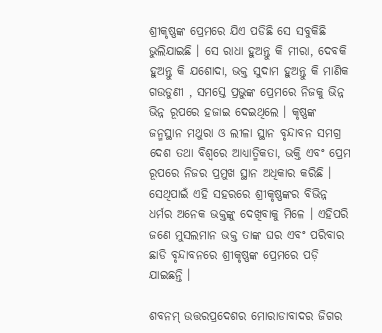ଶ୍ରୀକୃଷ୍ଣଙ୍କ ପ୍ରେମରେ ଯିଏ ପଡିଛି ସେ ସବୁକିଛି ଭୁଲିଯାଇଛି । ସେ ରାଧା ହୁଅନ୍ତୁ କି ମୀରା, ଦେବକି ହୁଅନ୍ତୁ କି ଯଶୋଦା, ଭକ୍ତ ସୁଦାମ ହୁଅନ୍ତୁ କି ମାଣିକ ଗଉଡୁଣୀ , ସମସ୍ତେ ପ୍ରଭୁଙ୍କ ପ୍ରେମରେ ନିଜକୁ ଭିନ୍ନ ଭିନ୍ନ ରୂପରେ ହଜାଇ ଦେଇଥିଲେ । କୃଷ୍ଣଙ୍କ ଜନ୍ମସ୍ଥାନ ମଥୁରା ଓ ଲୀଳା ସ୍ଥାନ ବୃନ୍ଦାବନ ସମଗ୍ର ଦେଶ ତଥା ବିଶ୍ୱରେ ଆଧ୍ୟାତ୍ମିକତା, ଭକ୍ତି ଏବଂ ପ୍ରେମ ରୂପରେ ନିଜର ପ୍ରମୁଖ ସ୍ଥାନ ଅଧିକାର କରିଛି । ସେଥିପାଇଁ ଏହି ସହରରେ ଶ୍ରୀକୃଷ୍ଣଙ୍କର ବିଭିନ୍ନ ଧର୍ମର ଅନେକ ଭକ୍ତଙ୍କୁ ଦେଖିବାକୁ ମିଳେ । ଏହିପରି ଜଣେ ମୁସଲମାନ ଭକ୍ତ ତାଙ୍କ ଘର ଏବଂ ପରିବାର ଛାଡି ବୃନ୍ଦାବନରେ ଶ୍ରୀକୃଷ୍ଣଙ୍କ ପ୍ରେମରେ ପଡ଼ି ଯାଇଛନ୍ତି ।

ଶବନମ୍ ଉତ୍ତରପ୍ରଦେଶର ମୋରାଡାବାଦର ଜିଗର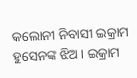କଲୋନୀ ନିବାସୀ ଇକ୍ରାମ ହୁସେନଙ୍କ ଝିଅ। ଇକ୍ରାମ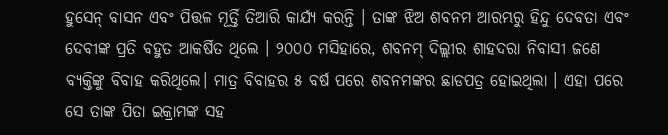ହୁସେନ୍ ବାସନ ଏବଂ ପିତ୍ତଳ ମୂର୍ତ୍ତି ତିଆରି କାର୍ଯ୍ୟ କରନ୍ତି । ତାଙ୍କ ଝିଅ ଶବନମ ଆରମ୍ଭରୁ ହିନ୍ଦୁ ଦେବତା ଏବଂ ଦେବୀଙ୍କ ପ୍ରତି ବହୁତ ଆକର୍ଷିତ ଥିଲେ । ୨୦୦୦ ମସିହାରେ, ଶବନମ୍ ଦିଲ୍ଲୀର ଶାହଦରା ନିବାସୀ ଜଣେ ବ୍ୟକ୍ତିଙ୍କୁ ବିବାହ କରିଥିଲେ। ମାତ୍ର ବିବାହର ୫ ବର୍ଷ ପରେ ଶବନମଙ୍କର ଛାଡପତ୍ର ହୋଇଥିଲା । ଏହା ପରେ ସେ ତାଙ୍କ ପିତା ଇକ୍ରାମଙ୍କ ସହ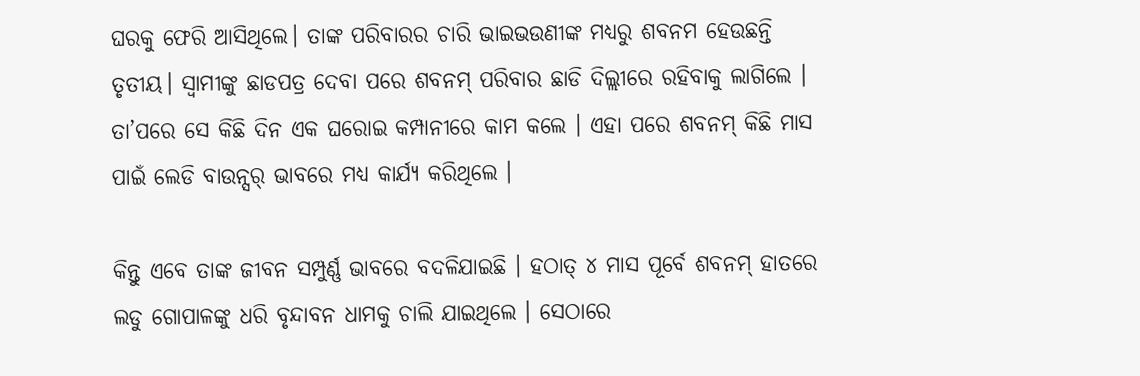ଘରକୁ ଫେରି ଆସିଥିଲେ। ତାଙ୍କ ପରିବାରର ଚାରି ଭାଇଭଉଣୀଙ୍କ ମଧ୍ୟରୁ ଶବନମ ହେଉଛନ୍ତି ତୃତୀୟ। ସ୍ୱାମୀଙ୍କୁ ଛାଡପତ୍ର ଦେବା ପରେ ଶବନମ୍ ପରିବାର ଛାଡି ଦିଲ୍ଲୀରେ ରହିବାକୁ ଲାଗିଲେ । ତା’ପରେ ସେ କିଛି ଦିନ ଏକ ଘରୋଇ କମ୍ପାନୀରେ କାମ କଲେ । ଏହା ପରେ ଶବନମ୍ କିଛି ମାସ ପାଇଁ ଲେଡି ବାଉନ୍ସର୍ ଭାବରେ ମଧ୍ୟ କାର୍ଯ୍ୟ କରିଥିଲେ ।

କିନ୍ତୁ ଏବେ ତାଙ୍କ ଜୀବନ ସମ୍ପୁର୍ଣ୍ଣ ଭାବରେ ବଦଳିଯାଇଛି । ହଠାତ୍ ୪ ମାସ ପୂର୍ବେ ଶବନମ୍ ହାତରେ ଲଡୁ ଗୋପାଳଙ୍କୁ ଧରି ବୃନ୍ଦାବନ ଧାମକୁ ଚାଲି ଯାଇଥିଲେ । ସେଠାରେ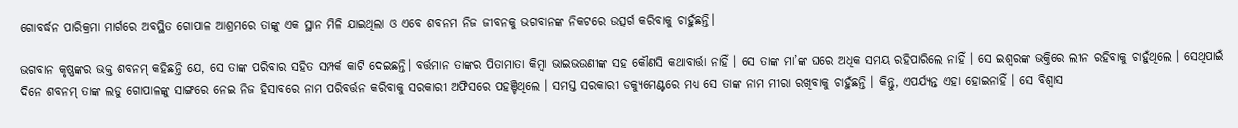ଗୋବର୍ଦ୍ଧନ ପାରିକ୍ରମା ମାର୍ଗରେ ଅବସ୍ଥିତ ଗୋପାଳ ଆଶ୍ରମରେ ତାଙ୍କୁ ଏକ ସ୍ଥାନ ମିଳି ଯାଇଥିଲା ଓ ଏବେ ଶବନମ ନିଜ ଜୀବନକୁ ଭଗବାନଙ୍କ ନିକଟରେ ଉତ୍ସର୍ଗ କରିବାକୁ ଚାହୁଁଛନ୍ତି।

ଭଗବାନ କୃଷ୍ଣଙ୍କର ଭକ୍ତ ଶବନମ୍ କହିଛନ୍ତି ଯେ, ସେ ତାଙ୍କ ପରିବାର ସହିତ ସମ୍ପର୍କ କାଟି ଦେଇଛନ୍ତି। ବର୍ତ୍ତମାନ ତାଙ୍କର ପିତାମାତା କିମ୍ବା ଭାଇଭଉଣୀଙ୍କ ସହ କୌଣସି କଥାବାର୍ତ୍ତା ନାହିଁ । ସେ ତାଙ୍କ ମା’ଙ୍କ ଘରେ ଅଧିକ ସମୟ ରହିପାରିଲେ ନାହିଁ । ସେ ଇଶ୍ୱରଙ୍କ ଭକ୍ତିରେ ଲୀନ ରହିବାକୁ ଚାହୁଁଥିଲେ । ସେଥିପାଇଁ ଦିନେ ଶବନମ୍ ତାଙ୍କ ଲଡୁ ଗୋପାଳଙ୍କୁ ସାଙ୍ଗରେ ନେଇ ନିଜ ହିସାବରେ ନାମ ପରିବର୍ତ୍ତନ କରିବାକୁ ସରକାରୀ ଅଫିସରେ ପହଞ୍ଚିଥିଲେ । ସମସ୍ତ ସରକାରୀ ଡକ୍ୟୁମେଣ୍ଟରେ ମଧ୍ୟ ସେ ତାଙ୍କ ନାମ ମୀରା ରଖିବାକୁ ଚାହୁଁଛନ୍ତି । କିନ୍ତୁ, ଏପର୍ଯ୍ୟନ୍ତ ଏହା ହୋଇନାହିଁ । ସେ ବିଶ୍ୱାସ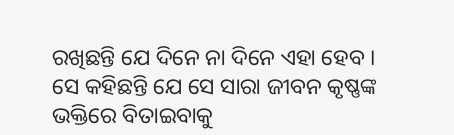ରଖିଛନ୍ତି ଯେ ଦିନେ ନା ଦିନେ ଏହା ହେବ । ସେ କହିଛନ୍ତି ଯେ ସେ ସାରା ଜୀବନ କୃଷ୍ଣଙ୍କ ଭକ୍ତିରେ ବିତାଇବାକୁ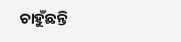ଚାହୁଁଛନ୍ତି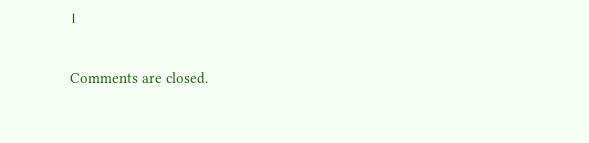।

Comments are closed.